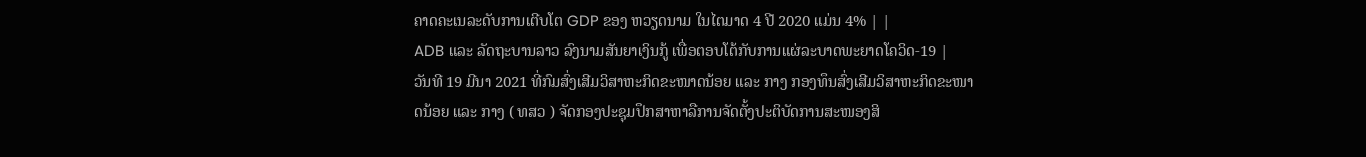ຄາດຄະເນລະດັບການເຕີບໂຕ GDP ຂອງ ຫວຽດນາມ ໃນໄຕມາດ 4 ປີ 2020 ແມ່ນ 4% | |
ADB ແລະ ລັດຖະບານລາວ ລົງນາມສັນຍາເງິນກູ້ ເພື່ອຕອບໂຕ້ກັບການແຜ່ລະບາດພະຍາດໂຄວິດ-19 |
ວັນທີ 19 ມີນາ 2021 ທີ່ກົມສົ່ງເສີມວິສາຫະກິດຂະໜາດນ້ອຍ ແລະ ກາງ ກອງທຶນສົ່ງເສີມວິສາຫະກິດຂະໜາດນ້ອຍ ແລະ ກາງ ( ທສວ ) ຈັດກອງປະຊຸມປຶກສາຫາລືການຈັດຕັ້ງປະຕິບັດການສະໜອງສິ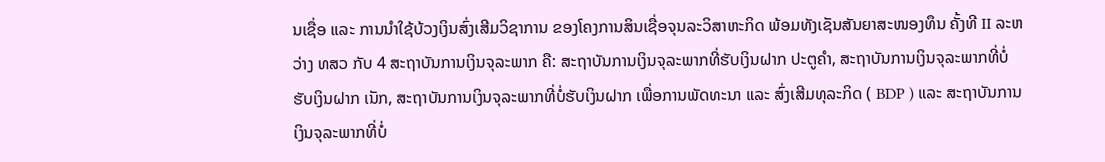ນເຊື່ອ ແລະ ການນໍາໃຊ້ບ້ວງເງິນສົ່ງເສີມວິຊາການ ຂອງໂຄງການສິນເຊື່ອຈຸນລະວິສາຫະກິດ ພ້ອມທັງເຊັນສັນຍາສະໜອງທຶນ ຄັ້ງທີ II ລະຫວ່າງ ທສວ ກັບ 4 ສະຖາບັນການເງິນຈຸລະພາກ ຄື: ສະຖາບັນການເງິນຈຸລະພາກທີ່ຮັບເງິນຝາກ ປະຕູຄໍາ, ສະຖາບັນການເງິນຈຸລະພາກທີ່ບໍ່ຮັບເງິນຝາກ ເນັກ, ສະຖາບັນການເງິນຈຸລະພາກທີ່ບໍ່ຮັບເງິນຝາກ ເພື່ອການພັດທະນາ ແລະ ສົ່ງເສີມທຸລະກິດ ( BDP ) ແລະ ສະຖາບັນການເງິນຈຸລະພາກທີ່ບໍ່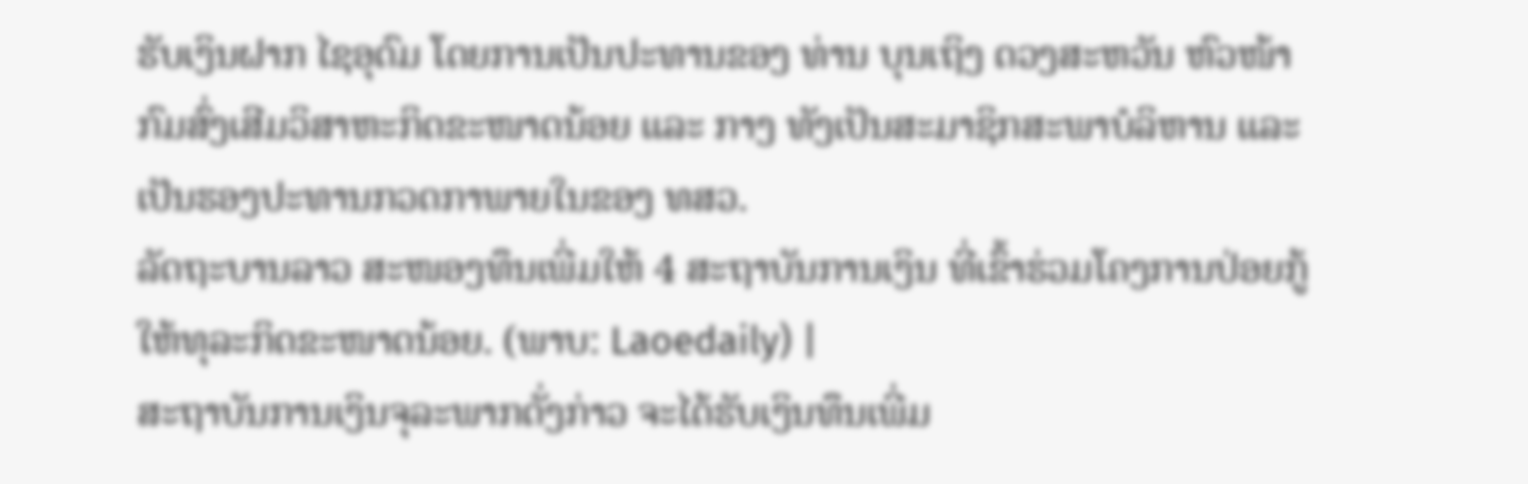ຮັບເງິນຝາກ ໄຊອຸດົມ ໂດຍການເປັນປະທານຂອງ ທ່ານ ບຸນເຖິງ ດວງສະຫວັນ ຫົວໜ້າກົມສົ່ງເສີມວິສາຫະກິດຂະໜາດນ້ອຍ ແລະ ກາງ ທັງເປັນສະມາຊິກສະພາບໍລິຫານ ແລະ ເປັນຮອງປະທານກວດກາພາຍໃນຂອງ ທສວ.
ລັດຖະບານລາວ ສະໜອງທຶນເພີ່ມໃຫ້ 4 ສະຖາບັນການເງິນ ທີ່ເຂົ້າຮ່ວມໂຄງການປ່ອຍກູ້ໃຫ້ທຸລະກິດຂະໜາດນ້ອຍ. (ພາບ: Laoedaily) |
ສະຖາບັນການເງິນຈຸລະພາກດັ່ງກ່າວ ຈະໄດ້ຮັບເງິນທຶນເພີ່ມ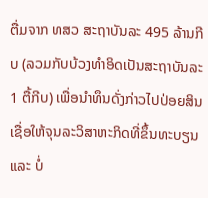ຕື່ມຈາກ ທສວ ສະຖາບັນລະ 495 ລ້ານກີບ (ລວມກັບບ້ວງທໍາອິດເປັນສະຖາບັນລະ 1 ຕື້ກີບ) ເພື່ອນໍາທຶນດັ່ງກ່າວໄປປ່ອຍສິນເຊື່ອໃຫ້ຈຸນລະວິສາຫະກິດທີ່ຂຶ້ນທະບຽນ ແລະ ບໍ່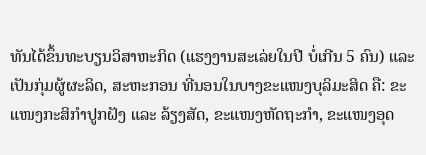ທັນໄດ້ຂຶ້ນທະບຽນວິສາຫະກິດ (ແຮງງານສະເລ່ຍໃນປີ ບໍ່ເກີນ 5 ຄົນ) ແລະ ເປັນກຸ່ມຜູ້ຜະລິດ, ສະຫະກອນ ທີ່ນອນໃນບາງຂະແໜງບຸລິມະສິດ ຄື: ຂະແໜງກະສິກໍາປູກຝັງ ແລະ ລ້ຽງສັດ, ຂະແໜງຫັດຖະກຳ, ຂະແໜງອຸດ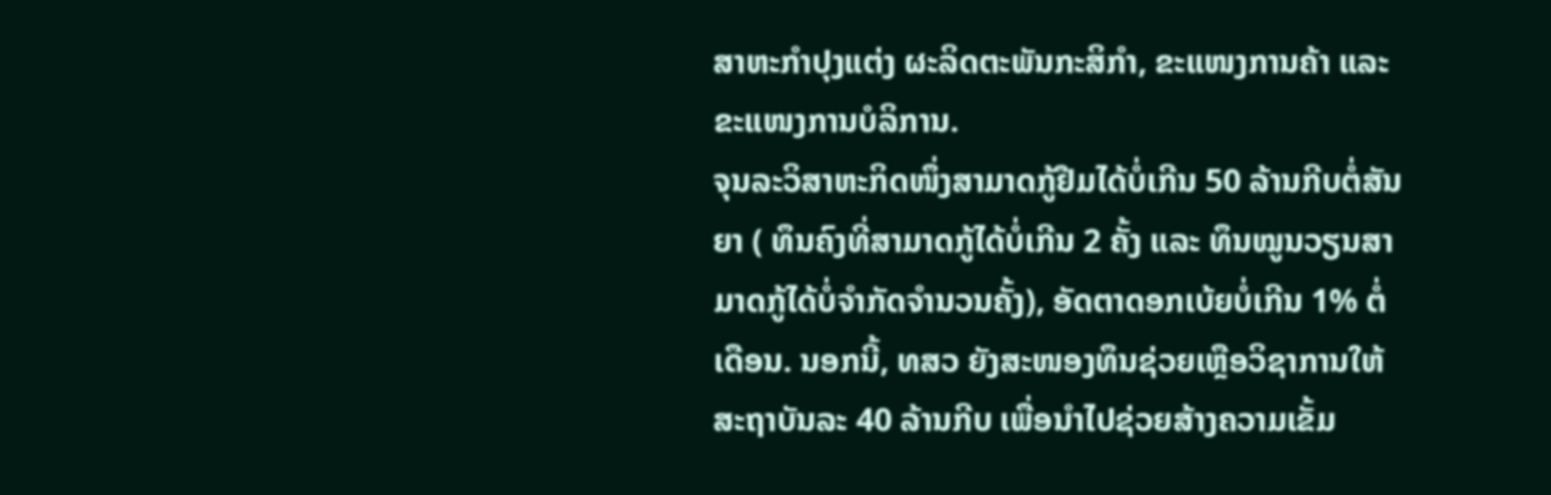ສາຫະກໍາປຸງແຕ່ງ ຜະລິດຕະພັນກະສິກຳ, ຂະແໜງການຄ້າ ແລະ ຂະແໜງການບໍລິການ.
ຈຸນລະວິສາຫະກິດໜຶ່ງສາມາດກູ້ຢືມໄດ້ບໍ່ເກີນ 50 ລ້ານກີບຕໍ່ສັນຍາ ( ທຶນຄົງທີ່ສາມາດກູ້ໄດ້ບໍ່ເກີນ 2 ຄັ້ງ ແລະ ທຶນໝູນວຽນສາມາດກູ້ໄດ້ບໍ່ຈໍາກັດຈໍານວນຄັ້ງ), ອັດຕາດອກເບ້ຍບໍ່ເກີນ 1% ຕໍ່ເດືອນ. ນອກນີ້, ທສວ ຍັງສະໜອງທຶນຊ່ວຍເຫຼືອວິຊາການໃຫ້ສະຖາບັນລະ 40 ລ້ານກີບ ເພື່ອນໍາໄປຊ່ວຍສ້າງຄວາມເຂັ້ມ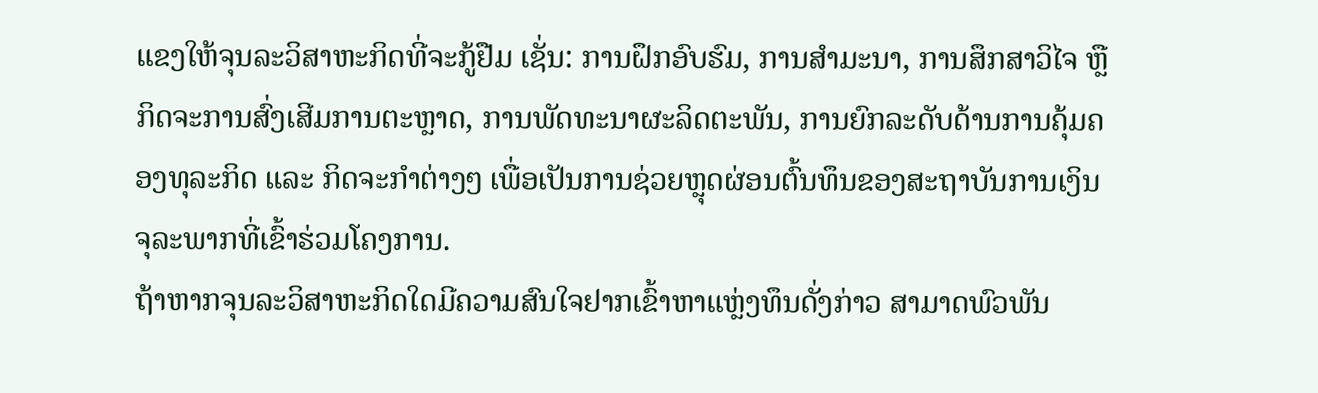ແຂງໃຫ້ຈຸນລະວິສາຫະກິດທີ່ຈະກູ້ຢືມ ເຊັ່ນ: ການຝຶກອົບຮົມ, ການສໍາມະນາ, ການສຶກສາວິໄຈ ຫຼື ກິດຈະການສົ່ງເສີມການຕະຫຼາດ, ການພັດທະນາຜະລິດຕະພັນ, ການຍົກລະດັບດ້ານການຄຸ້ມຄອງທຸລະກິດ ແລະ ກິດຈະກໍາຕ່າງໆ ເພື່ອເປັນການຊ່ວຍຫຼຸດຜ່ອນຕົ້ນທຶນຂອງສະຖາບັນການເງິນຈຸລະພາກທີ່ເຂົ້າຮ່ວມໂຄງການ.
ຖ້າຫາກຈຸນລະວິສາຫະກິດໃດມີຄວາມສົນໃຈຢາກເຂົ້າຫາແຫຼ່ງທຶນດັ່ງກ່າວ ສາມາດພົວພັນ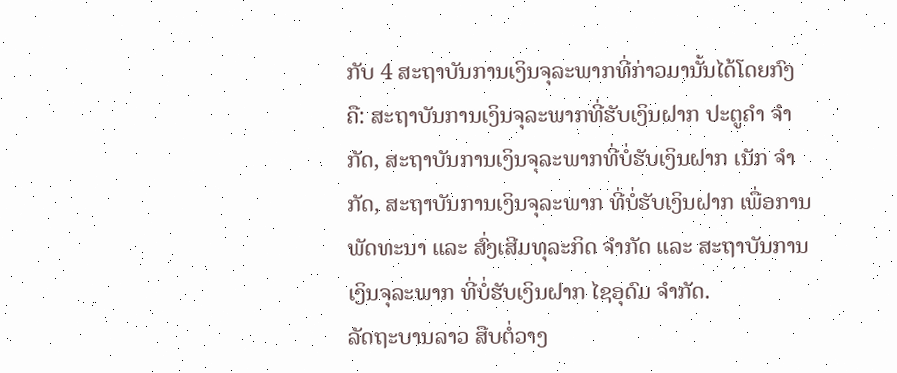ກັບ 4 ສະຖາບັນການເງິນຈຸລະພາກທີ່ກ່າວມານັ້ນໄດ້ໂດຍກົງ ຄື: ສະຖາບັນການເງິນຈຸລະພາກທີ່ຮັບເງິນຝາກ ປະຕູຄໍາ ຈຳກັດ, ສະຖາບັນການເງິນຈຸລະພາກທີ່ບໍ່ຮັບເງິນຝາກ ເນັກ ຈຳກັດ, ສະຖາບັນການເງິນຈຸລະພາກ ທີ່ບໍ່ຮັບເງິນຝາກ ເພື່ອການພັດທະນາ ແລະ ສົ່ງເສີມທຸລະກິດ ຈຳກັດ ແລະ ສະຖາບັນການເງິນຈຸລະພາກ ທີ່ບໍ່ຮັບເງິນຝາກ ໄຊອຸດົມ ຈຳກັດ.
ລັດຖະບານລາວ ສືບຕໍ່ວາງ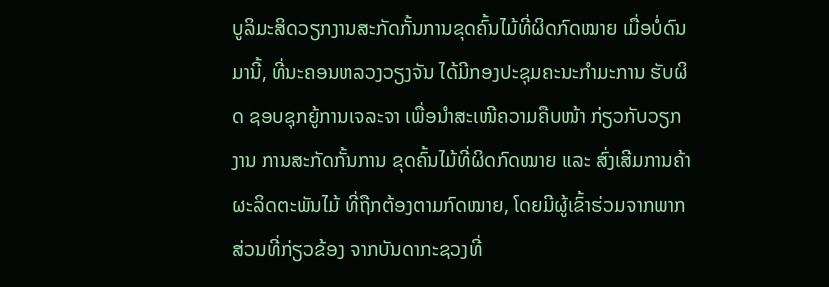ບູລິມະສິດວຽກງານສະກັດກັ້ນການຂຸດຄົ້ນໄມ້ທີ່ຜິດກົດໝາຍ ເມື່ອບໍ່ດົນມານີ້, ທີ່ນະຄອນຫລວງວຽງຈັນ ໄດ້ມີກອງປະຊຸມຄະນະກຳມະການ ຮັບຜິດ ຊອບຊຸກຍູ້ການເຈລະຈາ ເພື່ອນຳສະເໜີຄວາມຄືບໜ້າ ກ່ຽວກັບວຽກງານ ການສະກັດກັ້ນການ ຂຸດຄົ້ນໄມ້ທີ່ຜິດກົດໝາຍ ແລະ ສົ່ງເສີມການຄ້າ ຜະລິດຕະພັນໄມ້ ທີ່ຖືກຕ້ອງຕາມກົດໝາຍ, ໂດຍມີຜູ້ເຂົ້າຮ່ວມຈາກພາກສ່ວນທີ່ກ່ຽວຂ້ອງ ຈາກບັນດາກະຊວງທີ່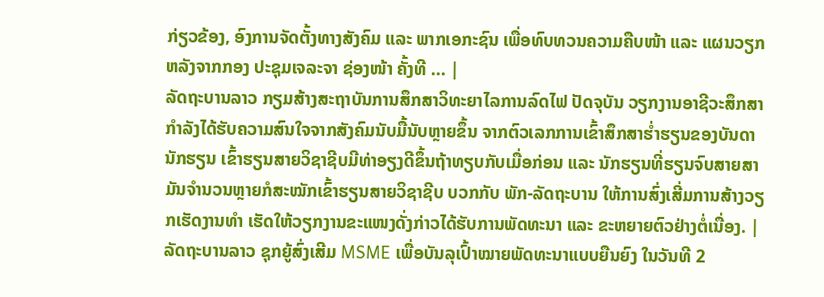ກ່ຽວຂ້ອງ, ອົງການຈັດຕັ້ງທາງສັງຄົມ ແລະ ພາກເອກະຊົນ ເພື່ອທົບທວນຄວາມຄືບໜ້າ ແລະ ແຜນວຽກ ຫລັງຈາກກອງ ປະຊຸມເຈລະຈາ ຊ່ອງໜ້າ ຄັ້ງທີ ... |
ລັດຖະບານລາວ ກຽມສ້າງສະຖາບັນການສຶກສາວິທະຍາໄລການລົດໄຟ ປັດຈຸບັນ ວຽກງານອາຊີວະສຶກສາກຳລັງໄດ້ຮັບຄວາມສົນໃຈຈາກສັງຄົມນັບມື້ນັບຫຼາຍຂຶ້ນ ຈາກຕົວເລກການເຂົ້າສຶກສາຮ່ຳຮຽນຂອງບັນດານັກຮຽນ ເຂົ້າຮຽນສາຍວິຊາຊີບມີທ່າອຽງດີຂຶ້ນຖ້າທຽບກັບເມື່ອກ່ອນ ແລະ ນັກຮຽນທີ່ຮຽນຈົບສາຍສາມັນຈຳນວນຫຼາຍກໍສະໝັກເຂົ້າຮຽນສາຍວິຊາຊີບ ບວກກັບ ພັກ-ລັດຖະບານ ໃຫ້ການສົ່ງເສີ່ມການສ້າງວຽກເຮັດງານທຳ ເຮັດໃຫ້ວຽກງານຂະແໜງດັ່ງກ່າວໄດ້ຮັບການພັດທະນາ ແລະ ຂະຫຍາຍຕົວຢ່າງຕໍ່ເນື່ອງ. |
ລັດຖະບານລາວ ຊຸກຍູ້ສົ່ງເສີມ MSME ເພື່ອບັນລຸເປົ້າໝາຍພັດທະນາແບບຍືນຍົງ ໃນວັນທີ 2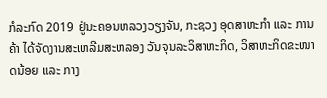ກໍລະກົດ 2019 ຢູ່ນະຄອນຫລວງວຽງຈັນ, ກະຊວງ ອຸດສາຫະກໍາ ແລະ ການຄ້າ ໄດ້ຈັດງານສະເຫລີມສະຫລອງ ວັນຈຸນລະວິສາຫະກິດ, ວິສາຫະກິດຂະໜາດນ້ອຍ ແລະ ກາງ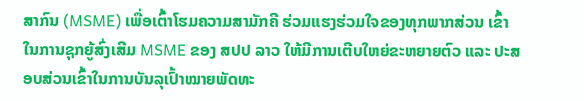ສາກົນ (MSME) ເພື່ອເຕົ້າໂຮມຄວາມສາມັກຄີ ຮ່ວມແຮງຮ່ວມໃຈຂອງທຸກພາກສ່ວນ ເຂົ້າໃນການຊຸກຍູ້ສົ່ງເສີມ MSME ຂອງ ສປປ ລາວ ໃຫ້ມີການເຕີບໃຫຍ່ຂະຫຍາຍຕົວ ແລະ ປະສອບສ່ວນເຂົ້າໃນການບັນລຸເປົ້າໝາຍພັດທະ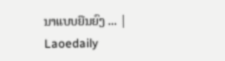ນາແບບຍືນຍົງ ... |
Laoedaily